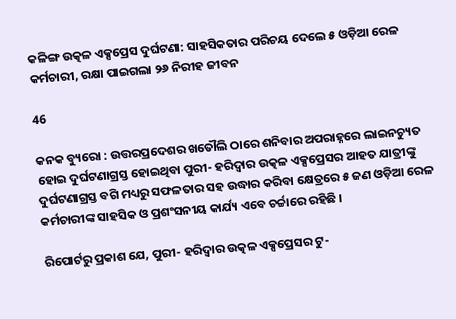କଳିଙ୍ଗ ଉତ୍କଳ ଏକ୍ସପ୍ରେସ ଦୁର୍ଘଟଣା: ସାହସିକତାର ପରିଚୟ ଦେଲେ ୫ ଓଡ଼ିଆ ରେଳ କର୍ମଚାରୀ, ରକ୍ଷା ପାଇଗଲା ୨୬ ନିରୀହ ଜୀବନ

46

କନକ ବ୍ୟୁରୋ : ଉତ୍ତରପ୍ରଦେଶର ଖତୌଲି ଠାରେ ଶନିବାର ଅପରାହ୍ନରେ ଲାଇନଚ୍ୟୁତ ହୋଇ ଦୁର୍ଘଟଣାଗ୍ରସ୍ତ ହୋଇଥିବା ପୁରୀ- ହରିଦ୍ୱାର ଉତ୍କଳ ଏକ୍ସପ୍ରେସର ଆହତ ଯାତ୍ରୀଙ୍କୁ ଦୁର୍ଘଟଣାଗ୍ରସ୍ତ ବଗି ମଧ୍ୟରୁ ସଫଳତାର ସହ ଉଦ୍ଧାର କରିବା କ୍ଷେତ୍ରରେ ୫ ଜଣ ଓଡ଼ିଆ ରେଳ କର୍ମଚାରୀଙ୍କ ସାହସିକ ଓ ପ୍ରଶଂସନୀୟ କାର୍ଯ୍ୟ ଏବେ ଚର୍ଚ୍ଚାରେ ରହିଛି ।

ରିପୋର୍ଟରୁ ପ୍ରକାଶ ଯେ, ପୁରୀ- ହରିଦ୍ୱାର ଉତ୍କଳ ଏକ୍ସପ୍ରେସର ଟୁ-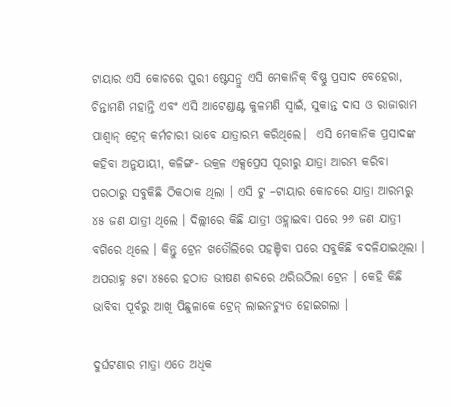ଟାୟାର ଏସି କୋଚରେ ପୁରୀ ଷ୍ଟେସନ୍ରୁ ଏସି ମେକାନିକ୍ ବିଷ୍ଣୁ ପ୍ରସାଦ ବେହେରା, ଚିନ୍ତାମଣି ମହାନ୍ତି ଏବଂ ଏସି ଆଟେଣ୍ଡାଣ୍ଟ କୁଳମଣି ସ୍ୱାଇଁ, ସୁକାନ୍ତ ଦାସ ଓ ରାଜାରାମ ପାଶ୍ୱାନ୍ ଟ୍ରେନ୍ କର୍ମଚାରୀ ଭାବେ ଯାତ୍ରାରମ୍ଭ କରିଥିଲେ।  ଏସି ମେକାନିକ ପ୍ରସାଦଙ୍କ କହିବା ଅନୁଯାୟୀ, କଳିଙ୍ଗ- ଉକ୍ରଳ ଏକ୍ସପ୍ରେସ ପୂରୀରୁ ଯାତ୍ରା ଆରମ୍ଭ କରିବା ପରଠାରୁ ସବୁକିଛି ଠିକଠାକ ଥିଲା । ଏସି ଟୁ –ଟାୟାର କୋଚରେ ଯାତ୍ରା ଆରମ୍ଭରୁ ୪୫ ଜଣ ଯାତ୍ରୀ ଥିଲେ । ଦିଲ୍ଲୀରେ କିଛି ଯାତ୍ରୀ ଓହ୍ଲାଇବା ପରେ ୨୬ ଜଣ ଯାତ୍ରୀ ବଗିରେ ଥିଲେ । କିନ୍ତୁ ଟ୍ରେନ ଖତୌଲିରେ ପହଞ୍ଚିବା ପରେ ସବୁକିଛି ବଦଳିଯାଇଥିଲା । ଅପରାହ୍ନ ୫ଟା ୪୫ରେ ହଠାତ ଭୀଷଣ ଶବ୍ଦରେ ଥରିଉଠିଲା ଟ୍ରେନ । କେହି କିଛି ଭାବିବା ପୂର୍ବରୁ ଆଖି ପିଛୁଳାକେ ଟ୍ରେନ୍ ଲାଇନଚ୍ୟୁତ ହୋଇଗଲା ।

ଦୁର୍ଘଟଣାର ମାତ୍ରା ଏତେ ଅଧିକ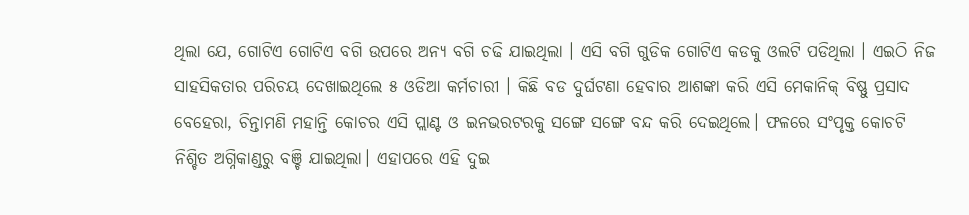ଥିଲା ଯେ, ଗୋଟିଏ ଗୋଟିଏ ବଗି ଉପରେ ଅନ୍ୟ ବଗି ଚଢି ଯାଇଥିଲା । ଏସି ବଗି ଗୁଡିକ ଗୋଟିଏ କଡକୁ ଓଲଟି ପଡିଥିଲା । ଏଇଠି ନିଜ ସାହସିକତାର ପରିଚୟ ଦେଖାଇଥିଲେ ୫ ଓଡିଆ କର୍ମଚାରୀ । କିଛି ବଡ ଦୁର୍ଘଟଣା ହେବାର ଆଶଙ୍କା କରି ଏସି ମେକାନିକ୍ ବିଷ୍ଣୁ ପ୍ରସାଦ ବେହେରା, ଚିନ୍ତାମଣି ମହାନ୍ତି କୋଚର ଏସି ପ୍ଲାଣ୍ଟ ଓ ଇନଭରଟରକୁ ସଙ୍ଗେ ସଙ୍ଗେ ବନ୍ଦ କରି ଦେଇଥିଲେ। ଫଳରେ ସଂପୃକ୍ତ କୋଚଟି ନିଶ୍ଚିତ ଅଗ୍ନିକାଣ୍ଡରୁ ବଞ୍ଚି ଯାଇଥିଲା। ଏହାପରେ ଏହି ଦୁଇ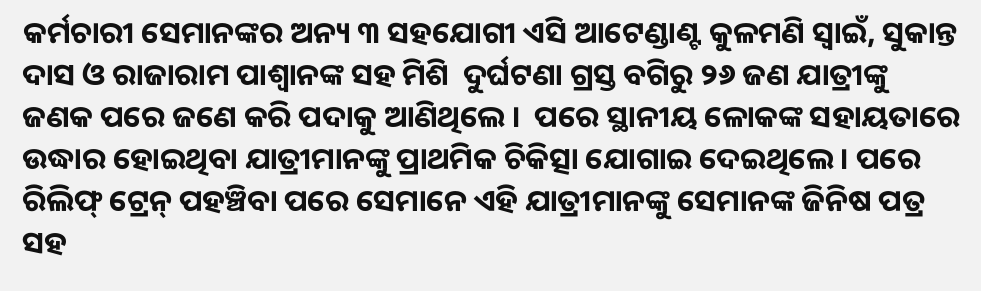କର୍ମଚାରୀ ସେମାନଙ୍କର ଅନ୍ୟ ୩ ସହଯୋଗୀ ଏସି ଆଟେଣ୍ଡାଣ୍ଟ କୁଳମଣି ସ୍ୱାଇଁ, ସୁକାନ୍ତ ଦାସ ଓ ରାଜାରାମ ପାଶ୍ୱାନଙ୍କ ସହ ମିଶି  ଦୁର୍ଘଟଣା ଗ୍ରସ୍ତ ବଗିରୁ ୨୬ ଜଣ ଯାତ୍ରୀଙ୍କୁ ଜଣକ ପରେ ଜଣେ କରି ପଦାକୁ ଆଣିଥିଲେ ।  ପରେ ସ୍ଥାନୀୟ ଳୋକଙ୍କ ସହାୟତାରେ ଉଦ୍ଧାର ହୋଇଥିବା ଯାତ୍ରୀମାନଙ୍କୁ ପ୍ରାଥମିକ ଚିକିତ୍ସା ଯୋଗାଇ ଦେଇଥିଲେ। ପରେ ରିଲିଫ୍ ଟ୍ରେନ୍ ପହଞ୍ଚିବା ପରେ ସେମାନେ ଏହି ଯାତ୍ରୀମାନଙ୍କୁ ସେମାନଙ୍କ ଜିନିଷ ପତ୍ର ସହ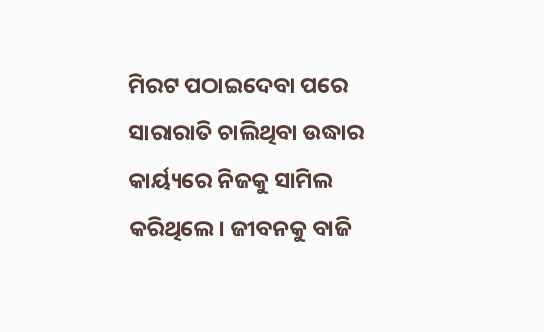ମିରଟ ପଠାଇଦେବା ପରେ ସାରାରାତି ଚାଲିଥିବା ଉଦ୍ଧାର କାର୍ୟ୍ୟରେ ନିଜକୁ ସାମିଲ କରିଥିଲେ। ଜୀବନକୁ ବାଜି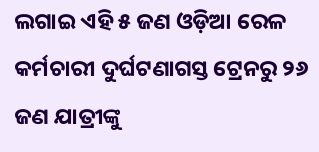ଲଗାଇ ଏହି ୫ ଜଣ ଓଡ଼ିଆ ରେଳ କର୍ମଚାରୀ ଦୁର୍ଘଟଣାଗସ୍ତ ଟ୍ରେନରୁ ୨୬ ଜଣ ଯାତ୍ରୀଙ୍କୁ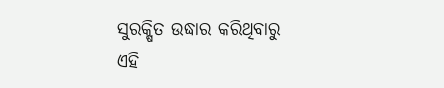ସୁରକ୍ଷିତ ଉଦ୍ଧାର କରିଥିବାରୁ ଏହି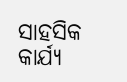ସାହସିକ କାର୍ଯ୍ୟ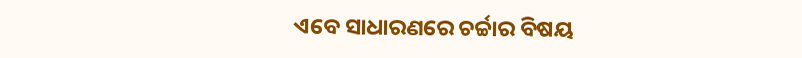ଏବେ ସାଧାରଣରେ ଚର୍ଚ୍ଚାର ବିଷୟ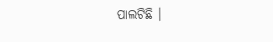ପାଲଟିଛି ।